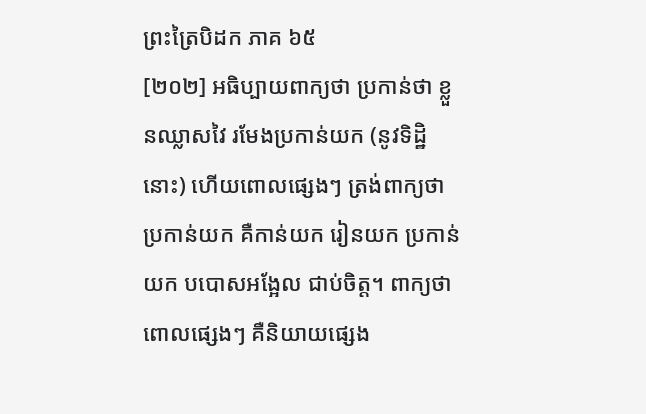ព្រះត្រៃបិដក ភាគ ៦៥
[២០២] អធិប្បាយពាក្យថា ប្រកាន់ថា ខ្លួនឈ្លាសវៃ រមែងប្រកាន់យក (នូវទិដ្ឋិនោះ) ហើយពោលផ្សេងៗ ត្រង់ពាក្យថា ប្រកាន់យក គឺកាន់យក រៀនយក ប្រកាន់យក បបោសអង្អែល ជាប់ចិត្ត។ ពាក្យថា ពោលផ្សេងៗ គឺនិយាយផ្សេង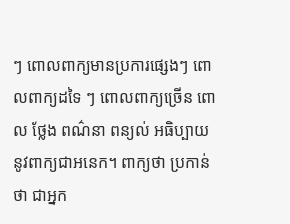ៗ ពោលពាក្យមានប្រការផ្សេងៗ ពោលពាក្យដទៃ ៗ ពោលពាក្យច្រើន ពោល ថ្លែង ពណ៌នា ពន្យល់ អធិប្បាយ នូវពាក្យជាអនេក។ ពាក្យថា ប្រកាន់ថា ជាអ្នក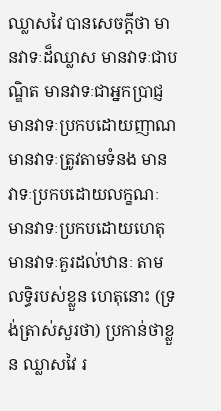ឈ្លាសវៃ បានសេចក្តីថា មានវាទៈដ៏ឈ្លាស មានវាទៈជាបណ្ឌិត មានវាទៈជាអ្នកប្រាជ្ញ មានវាទៈប្រកបដោយញាណ មានវាទៈត្រូវតាមទំនង មានវាទៈប្រកបដោយលក្ខណៈ មានវាទៈប្រកបដោយហេតុ មានវាទៈគួរដល់ឋានៈ តាមលទិ្ធរបស់ខ្លួន ហេតុនោះ (ទ្រង់ត្រាស់សួរថា) ប្រកាន់ថាខ្លួន ឈ្លាសវៃ រ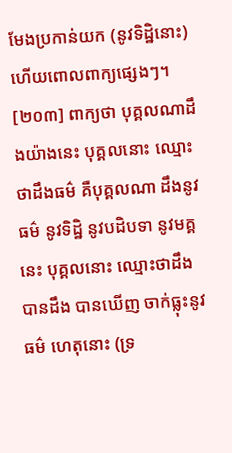មែងប្រកាន់យក (នូវទិដ្ឋិនោះ) ហើយពោលពាក្យផ្សេងៗ។
[២០៣] ពាក្យថា បុគ្គលណាដឹងយ៉ាងនេះ បុគ្គលនោះ ឈ្មោះថាដឹងធម៌ គឺបុគ្គលណា ដឹងនូវធម៌ នូវទិដ្ឋិ នូវបដិបទា នូវមគ្គនេះ បុគ្គលនោះ ឈ្មោះថាដឹង បានដឹង បានឃើញ ចាក់ធ្លុះនូវធម៌ ហេតុនោះ (ទ្រ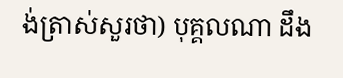ង់ត្រាស់សួរថា) បុគ្គលណា ដឹង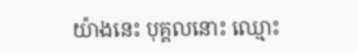យ៉ាងនេះ បុគ្គលនោះ ឈ្មោះ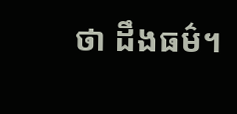ថា ដឹងធម៌។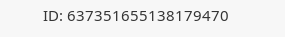ID: 637351655138179470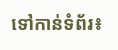ទៅកាន់ទំព័រ៖